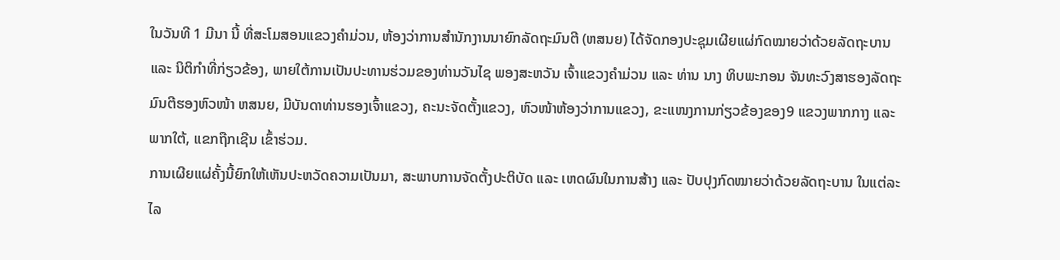ໃນວັນທີ 1 ມີນາ ນີ້ ທີ່ສະໂມສອນແຂວງຄໍາມ່ວນ, ຫ້ອງວ່າການສຳນັກງານນາຍົກລັດຖະມົນຕີ (ຫສນຍ) ໄດ້ຈັດກອງປະຊຸມເຜີຍແຜ່ກົດໝາຍວ່າດ້ວຍລັດຖະບານ ແລະ ນິຕິກຳທີ່ກ່ຽວຂ້ອງ, ພາຍໃຕ້ການເປັນປະທານຮ່ວມຂອງທ່ານວັນໄຊ ພອງສະຫວັນ ເຈົ້າແຂວງຄຳມ່ວນ ແລະ ທ່ານ ນາງ ທິບພະກອນ ຈັນທະວົງສາຮອງລັດຖະມົນຕີຮອງຫົວໜ້າ ຫສນຍ, ມີບັນດາທ່ານຮອງເຈົ້າແຂວງ, ຄະນະຈັດຕັ້ງແຂວງ, ຫົວໜ້າຫ້ອງວ່າການແຂວງ, ຂະແໜງການກ່ຽວຂ້ອງຂອງ9 ແຂວງພາກກາງ ແລະ ພາກໃຕ້, ແຂກຖືກເຊີນ ເຂົ້າຮ່ວມ.
ການເຜີຍແຜ່ຄັ້ງນີ້ຍົກໃຫ້ເຫັນປະຫວັດຄວາມເປັນມາ, ສະພາບການຈັດຕັ້ງປະຕິບັດ ແລະ ເຫດຜົນໃນການສ້າງ ແລະ ປັບປຸງກົດໝາຍວ່າດ້ວຍລັດຖະບານ ໃນແຕ່ລະໄລ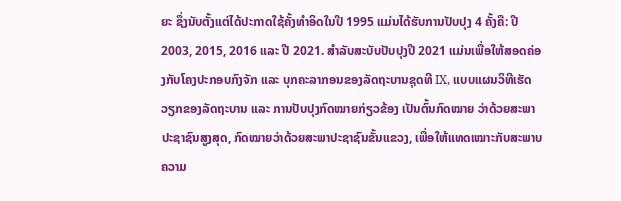ຍະ ຊຶ່ງນັບຕັ້ງແຕ່ໄດ້ປະກາດໃຊ້ຄັ້ງທຳອິດໃນປີ 1995 ແມ່ນໄດ້ຮັບການປັບປຸງ 4 ຄັ້ງຄື: ປີ 2003, 2015, 2016 ແລະ ປີ 2021. ສໍາລັບສະບັບປັບປຸງປີ 2021 ແມ່ນເພື່ອໃຫ້ສອດຄ່ອງກັບໂຄງປະກອບກົງຈັກ ແລະ ບຸກຄະລາກອນຂອງລັດຖະບານຊຸດທີ IX, ແບບແຜນວິທີເຮັດວຽກຂອງລັດຖະບານ ແລະ ການປັບປຸງກົດໝາຍກ່ຽວຂ້ອງ ເປັນຕົ້ນກົດໝາຍ ວ່າດ້ວຍສະພາປະຊາຊົນສູງສຸດ, ກົດໝາຍວ່າດ້ວຍສະພາປະຊາຊົນຂັ້ນແຂວງ, ເພື່ອໃຫ້ແທດເໝາະກັບສະພາບຄວາມ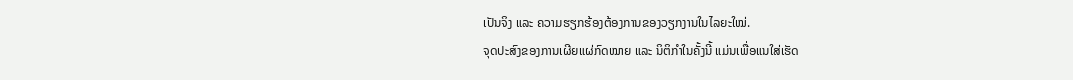ເປັນຈິງ ແລະ ຄວາມຮຽກຮ້ອງຕ້ອງການຂອງວຽກງານໃນໄລຍະໃໝ່.
ຈຸດປະສົງຂອງການເຜີຍແຜ່ກົດໝາຍ ແລະ ນິຕິກໍາໃນຄັ້ງນີ້ ແມ່ນເພື່ອແນໃສ່ເຮັດ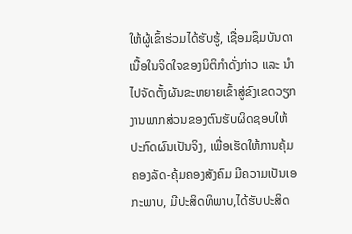ໃຫ້ຜູ້ເຂົ້າຮ່ວມໄດ້ຮັບຮູ້, ເຊື່ອມຊຶມບັນດາເນື້ອໃນຈິດໃຈຂອງນິຕິກຳດັ່ງກ່າວ ແລະ ນຳໄປຈັດຕັ້ງຜັນຂະຫຍາຍເຂົ້າສູ່ຂົງເຂດວຽກງານພາກສ່ວນຂອງຕົນຮັບຜິດຊອບໃຫ້ປະກົດຜົນເປັນຈິງ, ເພື່ອເຮັດໃຫ້ການຄຸ້ມຄອງລັດ-ຄຸ້ມຄອງສັງຄົມ ມີຄວາມເປັນເອກະພາບ, ມີປະສິດທິພາບ,ໄດ້ຮັບປະສິດ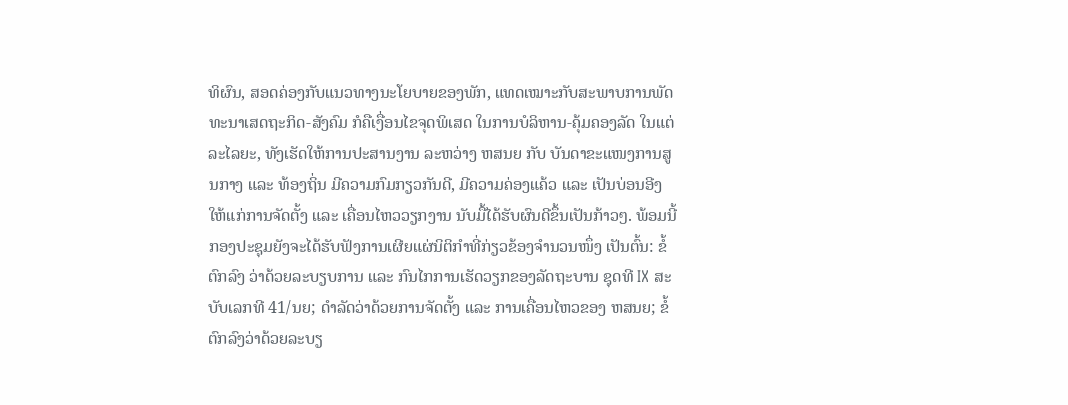ທິຜົນ, ສອດຄ່ອງກັບແນວທາງນະໂຍບາຍຂອງພັກ, ແທດເໝາະກັບສະພາບການພັດທະນາເສດຖະກິດ-ສັງຄົມ ກໍຄືເງື່ອນໄຂຈຸດພິເສດ ໃນການບໍລິຫານ-ຄຸ້ມຄອງລັດ ໃນແຕ່ລະໄລຍະ, ທັງເຮັດໃຫ້ການປະສານງານ ລະຫວ່າງ ຫສນຍ ກັບ ບັນດາຂະແໜງການສູນກາງ ແລະ ທ້ອງຖິ່ນ ມີຄວາມກົມກຽວກັນດີ, ມີຄວາມຄ່ອງແຄ້ວ ແລະ ເປັນບ່ອນອີງ ໃຫ້ແກ່ການຈັດຕັ້ງ ແລະ ເຄື່ອນໄຫວວຽກງານ ນັບມື້ໄດ້ຮັບຜົນດີຂຶ້ນເປັນກ້າວໆ. ພ້ອມນີ້ກອງປະຊຸມຍັງຈະໄດ້ຮັບຟັງການເຜີຍແຜ່ນິຕິກຳທີ່ກ່ຽວຂ້ອງຈຳນວນໜຶ່ງ ເປັນຕົ້ນ: ຂໍ້ຕົກລົງ ວ່າດ້ວຍລະບຽບການ ແລະ ກົນໄກການເຮັດວຽກຂອງລັດຖະບານ ຊຸດທີ IX ສະບັບເລກທີ 41/ນຍ; ດຳລັດວ່າດ້ວຍການຈັດຕັ້ງ ແລະ ການເຄື່ອນໄຫວຂອງ ຫສນຍ; ຂໍ້ຕົກລົງວ່າດ້ວຍລະບຽ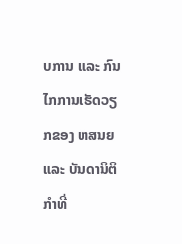ບການ ແລະ ກົນໄກການເຮັດວຽກຂອງ ຫສນຍແລະ ບັນດານິຕິກຳທີ່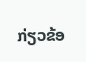ກ່ຽວຂ້ອ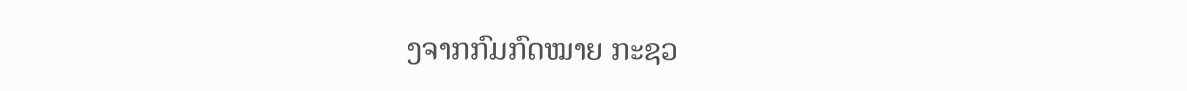ງຈາກກົມກົດໝາຍ ກະຊວ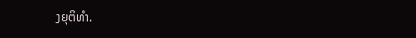ງຍຸຕິທຳ.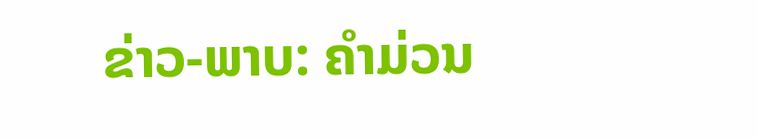ຂ່າວ-ພາບ: ຄຳມ່ວນ